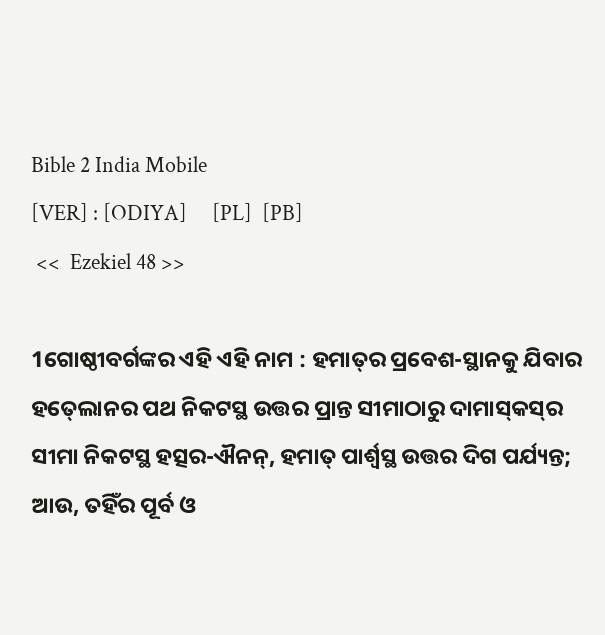Bible 2 India Mobile
[VER] : [ODIYA]     [PL]  [PB]
 <<  Ezekiel 48 >>

1ଗୋଷ୍ଠୀବର୍ଗଙ୍କର ଏହି ଏହି ନାମ : ହମାତ୍‍ର ପ୍ରବେଶ-ସ୍ଥାନକୁ ଯିବାର ହତ୍‍ଲୋନର ପଥ ନିକଟସ୍ଥ ଉତ୍ତର ପ୍ରାନ୍ତ ସୀମାଠାରୁ ଦାମାସ୍‍କସ୍‍ର ସୀମା ନିକଟସ୍ଥ ହତ୍ସର-ଐନନ୍‍, ହମାତ୍‍ ପାର୍ଶ୍ୱସ୍ଥ ଉତ୍ତର ଦିଗ ପର୍ଯ୍ୟନ୍ତ; ଆଉ, ତହିଁର ପୂର୍ବ ଓ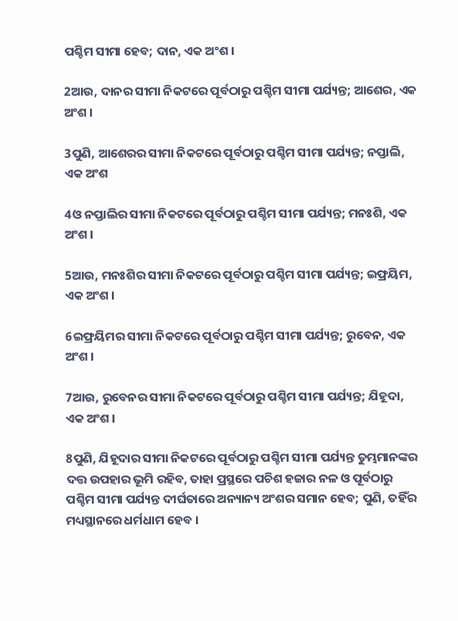ପଶ୍ଚିମ ସୀମା ହେବ; ଦାନ, ଏକ ଅଂଶ ।

2ଆଉ, ଦାନର ସୀମା ନିକଟରେ ପୂର୍ବଠାରୁ ପଶ୍ଚିମ ସୀମା ପର୍ଯ୍ୟନ୍ତ; ଆଶେର, ଏକ ଅଂଶ ।

3ପୁଣି, ଆଶେରର ସୀମା ନିକଟରେ ପୂର୍ବଠାରୁ ପଶ୍ଚିମ ସୀମା ପର୍ଯ୍ୟନ୍ତ; ନପ୍ତାଲି, ଏକ ଅଂଶ

4ଓ ନପ୍ତାଲିର ସୀମା ନିକଟରେ ପୂର୍ବଠାରୁ ପଶ୍ଚିମ ସୀମା ପର୍ଯ୍ୟନ୍ତ; ମନଃଶି, ଏକ ଅଂଶ ।

5ଆଉ, ମନଃଶିର ସୀମା ନିକଟରେ ପୂର୍ବଠାରୁ ପଶ୍ଚିମ ସୀମା ପର୍ଯ୍ୟନ୍ତ; ଇଫ୍ରୟିମ, ଏକ ଅଂଶ ।

6ଇଫ୍ରୟିମର ସୀମା ନିକଟରେ ପୂର୍ବଠାରୁ ପଶ୍ଚିମ ସୀମା ପର୍ଯ୍ୟନ୍ତ; ରୁବେନ, ଏକ ଅଂଶ ।

7ଆଉ, ରୁବେନର ସୀମା ନିକଟରେ ପୂର୍ବଠାରୁ ପଶ୍ଚିମ ସୀମା ପର୍ଯ୍ୟନ୍ତ; ଯିହୂଦା, ଏକ ଅଂଶ ।

8ପୁଣି, ଯିହୂଦାର ସୀମା ନିକଟରେ ପୂର୍ବଠାରୁ ପଶ୍ଚିମ ସୀମା ପର୍ଯ୍ୟନ୍ତ ତୁମ୍ଭମାନଙ୍କର ଦତ୍ତ ଉପହାର ଭୂମି ରହିବ, ତାହା ପ୍ରସ୍ଥରେ ପଚିଶ ହଜାର ନଳ ଓ ପୂର୍ବଠାରୁ ପଶ୍ଚିମ ସୀମା ପର୍ଯ୍ୟନ୍ତ ଦୀର୍ଘତାରେ ଅନ୍ୟାନ୍ୟ ଅଂଶର ସମାନ ହେବ; ପୁଣି, ତହିଁର ମଧ୍ୟସ୍ଥାନରେ ଧର୍ମଧାମ ହେବ ।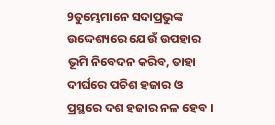9ତୁମ୍ଭେମାନେ ସଦାପ୍ରଭୁଙ୍କ ଉଦ୍ଦେଶ୍ୟରେ ଯେଉଁ ଉପହାର ଭୂମି ନିବେଦନ କରିବ, ତାହା ଦୀର୍ଘରେ ପଚିଶ ହଜାର ଓ ପ୍ରସ୍ଥରେ ଦଶ ହଜାର ନଳ ହେବ ।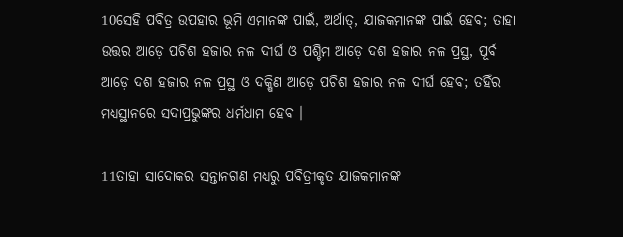10ସେହି ପବିତ୍ର ଉପହାର ଭୂମି ଏମାନଙ୍କ ପାଇଁ, ଅର୍ଥାତ୍‍, ଯାଜକମାନଙ୍କ ପାଇଁ ହେବ; ତାହା ଉତ୍ତର ଆଡ଼େ ପଚିଶ ହଜାର ନଳ ଦୀର୍ଘ ଓ ପଶ୍ଚିମ ଆଡ଼େ ଦଶ ହଜାର ନଳ ପ୍ରସ୍ଥ, ପୂର୍ବ ଆଡ଼େ ଦଶ ହଜାର ନଳ ପ୍ରସ୍ଥ ଓ ଦକ୍ଷିଣ ଆଡ଼େ ପଚିଶ ହଜାର ନଳ ଦୀର୍ଘ ହେବ; ତହିଁର ମଧ୍ୟସ୍ଥାନରେ ସଦାପ୍ରଭୁଙ୍କର ଧର୍ମଧାମ ହେବ ।

11ତାହା ସାଦୋକର ସନ୍ତାନଗଣ ମଧ୍ୟରୁ ପବିତ୍ରୀକୃତ ଯାଜକମାନଙ୍କ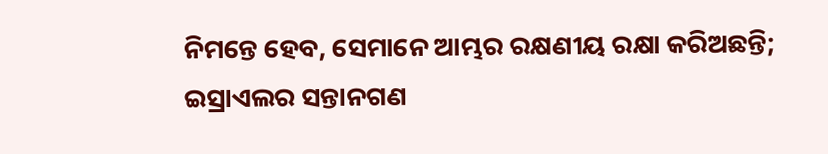ନିମନ୍ତେ ହେବ, ସେମାନେ ଆମ୍ଭର ରକ୍ଷଣୀୟ ରକ୍ଷା କରିଅଛନ୍ତି; ଇସ୍ରାଏଲର ସନ୍ତାନଗଣ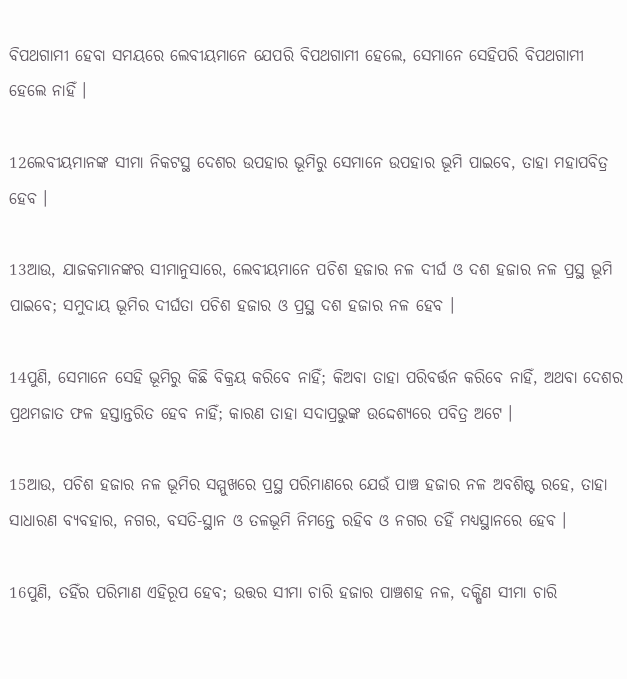ବିପଥଗାମୀ ହେବା ସମୟରେ ଲେବୀୟମାନେ ଯେପରି ବିପଥଗାମୀ ହେଲେ, ସେମାନେ ସେହିପରି ବିପଥଗାମୀ ହେଲେ ନାହିଁ ।

12ଲେବୀୟମାନଙ୍କ ସୀମା ନିକଟସ୍ଥ ଦେଶର ଉପହାର ଭୂମିରୁ ସେମାନେ ଉପହାର ଭୂମି ପାଇବେ, ତାହା ମହାପବିତ୍ର ହେବ ।

13ଆଉ, ଯାଜକମାନଙ୍କର ସୀମାନୁସାରେ, ଲେବୀୟମାନେ ପଚିଶ ହଜାର ନଳ ଦୀର୍ଘ ଓ ଦଶ ହଜାର ନଳ ପ୍ରସ୍ଥ ଭୂମି ପାଇବେ; ସମୁଦାୟ ଭୂମିର ଦୀର୍ଘତା ପଚିଶ ହଜାର ଓ ପ୍ରସ୍ଥ ଦଶ ହଜାର ନଳ ହେବ ।

14ପୁଣି, ସେମାନେ ସେହି ଭୂମିରୁ କିଛି ବିକ୍ରୟ କରିବେ ନାହିଁ; କିଅବା ତାହା ପରିବର୍ତ୍ତନ କରିବେ ନାହିଁ, ଅଥବା ଦେଶର ପ୍ରଥମଜାତ ଫଳ ହସ୍ତାନ୍ତରିତ ହେବ ନାହିଁ; କାରଣ ତାହା ସଦାପ୍ରଭୁଙ୍କ ଉଦ୍ଦେଶ୍ୟରେ ପବିତ୍ର ଅଟେ ।

15ଆଉ, ପଚିଶ ହଜାର ନଳ ଭୂମିର ସମ୍ମୁଖରେ ପ୍ରସ୍ଥ ପରିମାଣରେ ଯେଉଁ ପାଞ୍ଚ ହଜାର ନଳ ଅବଶିଷ୍ଟ ରହେ, ତାହା ସାଧାରଣ ବ୍ୟବହାର, ନଗର, ବସତି-ସ୍ଥାନ ଓ ତଳଭୂମି ନିମନ୍ତେ ରହିବ ଓ ନଗର ତହିଁ ମଧ୍ୟସ୍ଥାନରେ ହେବ ।

16ପୁଣି, ତହିଁର ପରିମାଣ ଏହିରୂପ ହେବ; ଉତ୍ତର ସୀମା ଚାରି ହଜାର ପାଞ୍ଚଶହ ନଳ, ଦକ୍ଷିଣ ସୀମା ଚାରି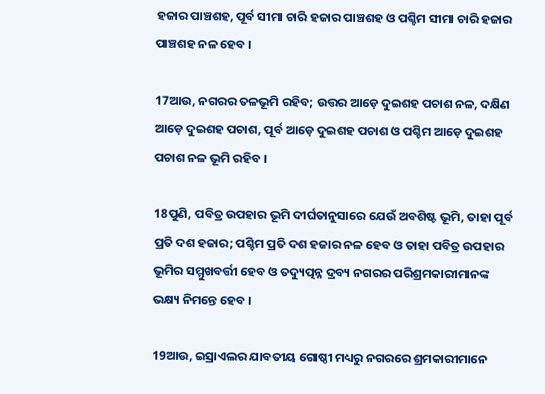ହଜାର ପାଞ୍ଚଶହ, ପୂର୍ବ ସୀମା ଚାରି ହଜାର ପାଞ୍ଚଶହ ଓ ପଶ୍ଚିମ ସୀମା ଚାରି ହଜାର ପାଞ୍ଚଶହ ନଳ ହେବ ।

17ଆଉ, ନଗରର ତଳଭୂମି ରହିବ; ଉତ୍ତର ଆଡ଼େ ଦୁଇଶହ ପଚାଶ ନଳ, ଦକ୍ଷିଣ ଆଡ଼େ ଦୁଇଶହ ପଚାଶ, ପୂର୍ବ ଆଡ଼େ ଦୁଇଶହ ପଚାଶ ଓ ପଶ୍ଚିମ ଆଡ଼େ ଦୁଇଶହ ପଚାଶ ନଳ ଭୂମି ରହିବ ।

18ପୁଣି, ପବିତ୍ର ଉପହାର ଭୂମି ଦୀର୍ଘତାନୁସାରେ ଯେଉଁ ଅବଶିଷ୍ଟ ଭୂମି, ତାହା ପୂର୍ବ ପ୍ରତି ଦଶ ହଜାର; ପଶ୍ଚିମ ପ୍ରତି ଦଶ ହଜାର ନଳ ହେବ ଓ ତାହା ପବିତ୍ର ଉପହାର ଭୂମିର ସମ୍ମୁଖବର୍ତ୍ତୀ ହେବ ଓ ତଦ୍ୟୁତ୍ପନ୍ନ ଦ୍ରବ୍ୟ ନଗରର ପରିଶ୍ରମକାରୀମାନଙ୍କ ଭକ୍ଷ୍ୟ ନିମନ୍ତେ ହେବ ।

19ଆଉ, ଇସ୍ରାଏଲର ଯାବତୀୟ ଗୋଷ୍ଠୀ ମଧ୍ୟରୁ ନଗରରେ ଶ୍ରମକାରୀମାନେ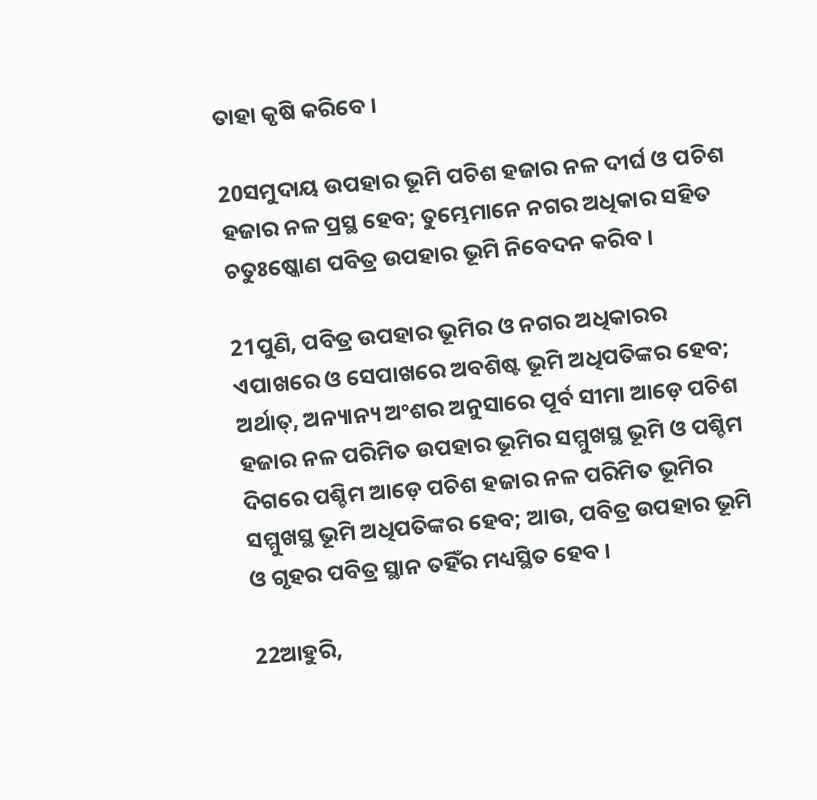ତାହା କୃଷି କରିବେ ।

20ସମୁଦାୟ ଉପହାର ଭୂମି ପଚିଶ ହଜାର ନଳ ଦୀର୍ଘ ଓ ପଚିଶ ହଜାର ନଳ ପ୍ରସ୍ଥ ହେବ; ତୁମ୍ଭେମାନେ ନଗର ଅଧିକାର ସହିତ ଚତୁଃଷ୍କୋଣ ପବିତ୍ର ଉପହାର ଭୂମି ନିବେଦନ କରିବ ।

21ପୁଣି, ପବିତ୍ର ଉପହାର ଭୂମିର ଓ ନଗର ଅଧିକାରର ଏପାଖରେ ଓ ସେପାଖରେ ଅବଶିଷ୍ଟ ଭୂମି ଅଧିପତିଙ୍କର ହେବ; ଅର୍ଥାତ୍‍, ଅନ୍ୟାନ୍ୟ ଅଂଶର ଅନୁସାରେ ପୂର୍ବ ସୀମା ଆଡ଼େ ପଚିଶ ହଜାର ନଳ ପରିମିତ ଉପହାର ଭୂମିର ସମ୍ମୁଖସ୍ଥ ଭୂମି ଓ ପଶ୍ଚିମ ଦିଗରେ ପଶ୍ଚିମ ଆଡ଼େ ପଚିଶ ହଜାର ନଳ ପରିମିତ ଭୂମିର ସମ୍ମୁଖସ୍ଥ ଭୂମି ଅଧିପତିଙ୍କର ହେବ; ଆଉ, ପବିତ୍ର ଉପହାର ଭୂମି ଓ ଗୃହର ପବିତ୍ର ସ୍ଥାନ ତହିଁର ମଧ୍ୟସ୍ଥିତ ହେବ ।

22ଆହୁରି,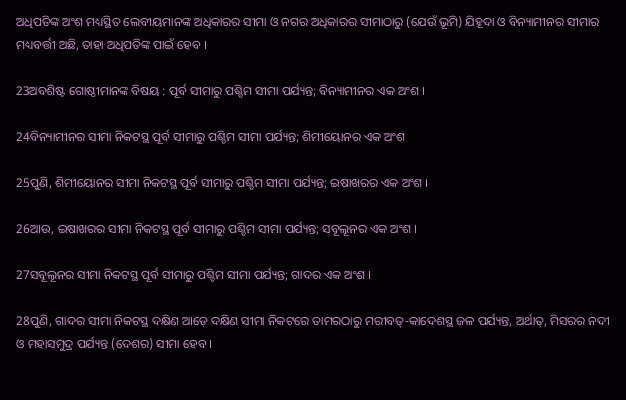ଅଧିପତିଙ୍କ ଅଂଶ ମଧ୍ୟସ୍ଥିତ ଲେବୀୟମାନଙ୍କ ଅଧିକାରର ସୀମା ଓ ନଗର ଅଧିକାରର ସୀମାଠାରୁ (ଯେଉଁ ଭୂମି) ଯିହୂଦା ଓ ବିନ୍ୟାମୀନର ସୀମାର ମଧ୍ୟବର୍ତ୍ତୀ ଅଛି, ତାହା ଅଧିପତିଙ୍କ ପାଇଁ ହେବ ।

23ଅବଶିଷ୍ଟ ଗୋଷ୍ଠୀମାନଙ୍କ ବିଷୟ : ପୂର୍ବ ସୀମାରୁ ପଶ୍ଚିମ ସୀମା ପର୍ଯ୍ୟନ୍ତ; ବିନ୍ୟାମୀନର ଏକ ଅଂଶ ।

24ବିନ୍ୟାମୀନର ସୀମା ନିକଟସ୍ଥ ପୂର୍ବ ସୀମାରୁ ପଶ୍ଚିମ ସୀମା ପର୍ଯ୍ୟନ୍ତ; ଶିମୀୟୋନର ଏକ ଅଂଶ

25ପୁଣି, ଶିମୀୟୋନର ସୀମା ନିକଟସ୍ଥ ପୂର୍ବ ସୀମାରୁ ପଶ୍ଚିମ ସୀମା ପର୍ଯ୍ୟନ୍ତ; ଇଷାଖରର ଏକ ଅଂଶ ।

26ଆଉ, ଇଷାଖରର ସୀମା ନିକଟସ୍ଥ ପୂର୍ବ ସୀମାରୁ ପଶ୍ଚିମ ସୀମା ପର୍ଯ୍ୟନ୍ତ; ସବୂଲୂନର ଏକ ଅଂଶ ।

27ସବୂଲୂନର ସୀମା ନିକଟସ୍ଥ ପୂର୍ବ ସୀମାରୁ ପଶ୍ଚିମ ସୀମା ପର୍ଯ୍ୟନ୍ତ; ଗାଦର ଏକ ଅଂଶ ।

28ପୁଣି, ଗାଦର ସୀମା ନିକଟସ୍ଥ ଦକ୍ଷିଣ ଆଡ଼େ ଦକ୍ଷିଣ ସୀମା ନିକଟରେ ତାମରଠାରୁ ମରୀବତ୍‍-କାଦେଶସ୍ଥ ଜଳ ପର୍ଯ୍ୟନ୍ତ, ଅର୍ଥାତ୍‍, ମିସରର ନଦୀ ଓ ମହାସମୁଦ୍ର ପର୍ଯ୍ୟନ୍ତ (ଦେଶର) ସୀମା ହେବ ।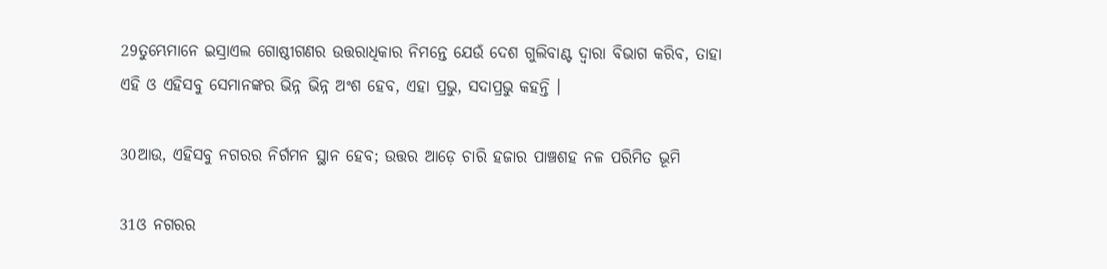29ତୁମ୍ଭେମାନେ ଇସ୍ରାଏଲ ଗୋଷ୍ଠୀଗଣର ଉତ୍ତରାଧିକାର ନିମନ୍ତେ ଯେଉଁ ଦେଶ ଗୁଲିବାଣ୍ଟ ଦ୍ୱାରା ବିଭାଗ କରିବ, ତାହା ଏହି ଓ ଏହିସବୁ ସେମାନଙ୍କର ଭିନ୍ନ ଭିନ୍ନ ଅଂଶ ହେବ, ଏହା ପ୍ରଭୁ, ସଦାପ୍ରଭୁ କହନ୍ତି ।

30ଆଉ, ଏହିସବୁ ନଗରର ନିର୍ଗମନ ସ୍ଥାନ ହେବ; ଉତ୍ତର ଆଡ଼େ ଚାରି ହଜାର ପାଞ୍ଚଶହ ନଳ ପରିମିତ ଭୂମି

31ଓ ନଗରର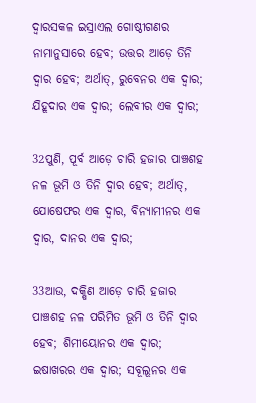ଦ୍ୱାରସକଳ ଇସ୍ରାଏଲ ଗୋଷ୍ଠୀଗଣର ନାମାନୁସାରେ ହେବ; ଉତ୍ତର ଆଡ଼େ ତିନି ଦ୍ୱାର ହେବ; ଅର୍ଥାତ୍‍, ରୁବେନର ଏକ ଦ୍ୱାର; ଯିହୂଦାର ଏକ ଦ୍ୱାର; ଲେବୀର ଏକ ଦ୍ୱାର;

32ପୁଣି, ପୂର୍ବ ଆଡ଼େ ଚାରି ହଜାର ପାଞ୍ଚଶହ ନଳ ଭୂମି ଓ ତିନି ଦ୍ୱାର ହେବ; ଅର୍ଥାତ୍‍, ଯୋଷେଫର ଏକ ଦ୍ୱାର, ବିନ୍ୟାମୀନର ଏକ ଦ୍ୱାର, ଦାନର ଏକ ଦ୍ୱାର;

33ଆଉ, ଦକ୍ଷିଣ ଆଡ଼େ ଚାରି ହଜାର ପାଞ୍ଚଶହ ନଳ ପରିମିତ ଭୂମି ଓ ତିନି ଦ୍ୱାର ହେବ; ଶିମୀୟୋନର ଏକ ଦ୍ୱାର; ଇଷାଖରର ଏକ ଦ୍ୱାର; ସବୂଲୂନର ଏକ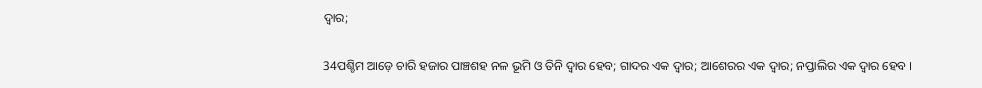ଦ୍ୱାର;

34ପଶ୍ଚିମ ଆଡ଼େ ଚାରି ହଜାର ପାଞ୍ଚଶହ ନଳ ଭୂମି ଓ ତିନି ଦ୍ୱାର ହେବ; ଗାଦର ଏକ ଦ୍ୱାର; ଆଶେରର ଏକ ଦ୍ୱାର; ନପ୍ତାଲିର ଏକ ଦ୍ୱାର ହେବ ।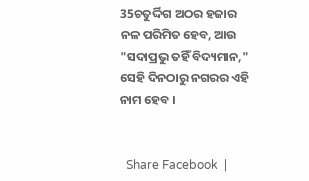35ଚତୁର୍ଦ୍ଦିଗ ଅଠର ହଜାର ନଳ ପରିମିତ ହେବ, ଆଉ "ସଦାପ୍ରଭୁ ତହିଁ ବିଦ୍ୟମାନ," ସେହି ଦିନଠାରୁ ନଗରର ଏହି ନାମ ହେବ ।


  Share Facebook  |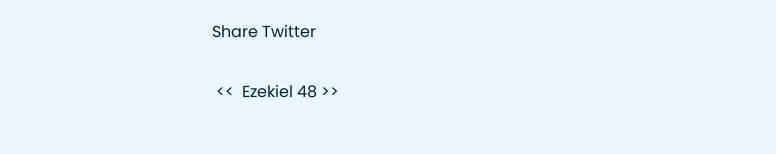Share Twitter

 <<  Ezekiel 48 >>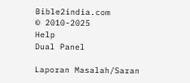Bible2india.com
© 2010-2025
Help
Dual Panel

Laporan Masalah/Saran